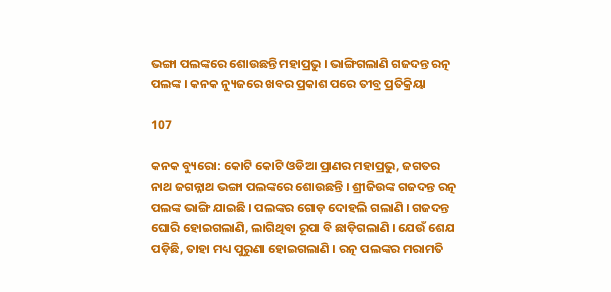ଭଙ୍ଗା ପଲଙ୍କରେ ଶୋଉଛନ୍ତି ମହାପ୍ରଭୁ । ଭାଙ୍ଗିଗଲାଣି ଗଜଦନ୍ତ ରତ୍ନ ପଲଙ୍କ । କନକ ନ୍ୟୁଜରେ ଖବର ପ୍ରକାଶ ପରେ ତୀବ୍ର ପ୍ରତିକ୍ରିୟା

107

କନକ ବ୍ୟୁରୋ: କୋଟି କୋଟି ଓଡିଆ ପ୍ରାଣର ମହାପ୍ରଭୁ, ଜଗତର ନାଥ ଜଗନ୍ନାଥ ଭଙ୍ଗା ପଲଙ୍କରେ ଶୋଉଛନ୍ତି । ଶ୍ରୀଜିଉଙ୍କ ଗଜଦନ୍ତ ରତ୍ନ ପଲଙ୍କ ଭାଙ୍ଗି ଯାଇଛି । ପଲଙ୍କର ଗୋଡ଼ ଦୋହଲି ଗଲାଣି । ଗଜଦନ୍ତ ଘୋରି ହୋଇଗଲାଣି, ଲାଗିଥିବା ରୂପା ବି ଛାଡ଼ିଗଲାଣି । ଯେଉଁ ଶେଯ ପଡ଼ିଛି, ତାହା ମଧ୍ୟ ପୁରୁଣା ହୋଇଗଲାଣି । ରତ୍ନ ପଲଙ୍କର ମରାମତି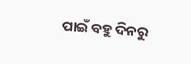ପାଇଁ ବହୁ ଦିନରୁ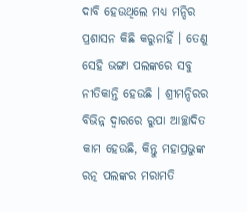ଦାବି ହେଉଥିଲେ ମଧ୍ୟ ମନ୍ଦିର ପ୍ରଶାସନ କିଛି କରୁନାହିଁ । ତେଣୁ ସେହି ଭଙ୍ଗା ପଲଙ୍କରେ ସବୁ ନୀତିକାନ୍ତି ହେଉଛି । ଶ୍ରୀମନ୍ଦିରର ବିଭିନ୍ନ ଦ୍ୱାରରେ ରୁପା ଆଚ୍ଛାଦିତ କାମ ହେଉଛି, କିନ୍ତୁ ମହାପ୍ରଭୁଙ୍କ ରତ୍ନ ପଲଙ୍କର ମରାମତି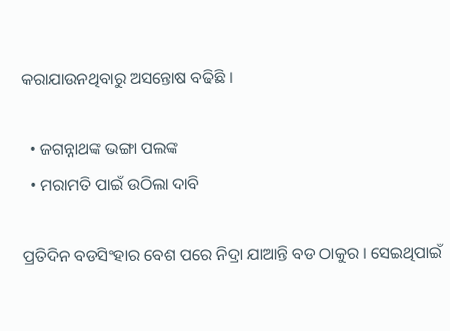କରାଯାଉନଥିବାରୁ ଅସନ୍ତୋଷ ବଢିଛି ।

  • ଜଗନ୍ନାଥଙ୍କ ଭଙ୍ଗା ପଲଙ୍କ
  • ମରାମତି ପାଇଁ ଉଠିଲା ଦାବି

ପ୍ରତିଦିନ ବଡସିଂହାର ବେଶ ପରେ ନିଦ୍ରା ଯାଆନ୍ତି ବଡ ଠାକୁର । ସେଇଥିପାଇଁ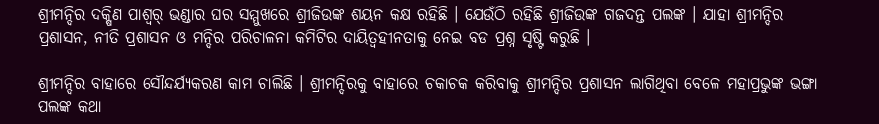ଶ୍ରୀମନ୍ଦିର ଦକ୍ଷିଣ ପାଶ୍ୱର୍ ଭଣ୍ଡାର ଘର ସମ୍ମୁଖରେ ଶ୍ରୀଜିଉଙ୍କ ଶୟନ କକ୍ଷ ରହିଛି । ଯେଉଁଠି ରହିଛି ଶ୍ରୀଜିଉଙ୍କ ଗଜଦନ୍ତ ପଲଙ୍କ । ଯାହା ଶ୍ରୀମନ୍ଦିର ପ୍ରଶାସନ, ନୀତି ପ୍ରଶାସନ ଓ ମନ୍ଦିର ପରିଚାଳନା କମିଟିର ଦାୟିତ୍ୱହୀନତାକୁ ନେଇ ବଡ ପ୍ରଶ୍ନ ସୃଷ୍ଟି କରୁଛି ।

ଶ୍ରୀମନ୍ଦିର ବାହାରେ ସୌନ୍ଦର୍ଯ୍ୟକରଣ କାମ ଚାଲିଛି । ଶ୍ରୀମନ୍ଦିରକୁ ବାହାରେ ଚକାଚକ କରିବାକୁ ଶ୍ରୀମନ୍ଦିର ପ୍ରଶାସନ ଲାଗିଥିବା ବେଳେ ମହାପ୍ରଭୁଙ୍କ ଭଙ୍ଗା ପଲଙ୍କ କଥା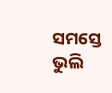ସମସ୍ତେ ଭୁଲି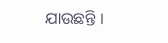ଯାଉଛନ୍ତି ।